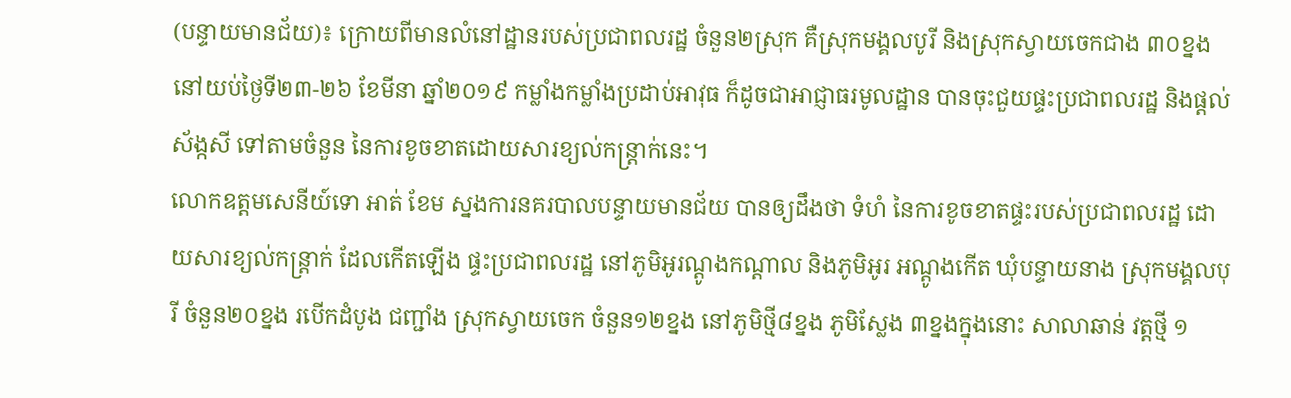(បន្ទាយមានជ័យ)៖ ក្រោយពីមានលំនៅដ្ឋានរបស់ប្រជាពលរដ្ឋ ចំនួន២ស្រុក គឺស្រុកមង្គលបូរី និងស្រុកស្វាយចេកជាង ៣០ខ្នង នៅយប់ថ្ងៃទី២៣-២៦ ខែមីនា ឆ្នាំ២០១៩ កម្លាំងកម្លាំងប្រដាប់អាវុធ ក៏ដូចជាអាជ្ញាធរមូលដ្ឋាន បានចុះជួយផ្ទះប្រជាពលរដ្ឋ និងផ្តល់ស័ង្កសី ទៅតាមចំនួន នៃការខូចខាតដោយសារខ្យល់កន្ត្រាក់នេះ។
លោកឧត្តមសេនីយ៍ទោ អាត់ ខែម ស្នងការនគរបាលបន្ទាយមានជ័យ បានឲ្យដឹងថា ទំហំ នៃការខូចខាតផ្ទះរបស់ប្រជាពលរដ្ឋ ដោយសារខ្យល់កន្ត្រាក់ ដែលកើតឡើង ផ្ទះប្រជាពលរដ្ឋ នៅភូមិអូរណ្តូងកណ្តាល និងភូមិអូរ អណ្តូងកើត ឃុំបន្ទាយនាង ស្រុកមង្គលបុរី ចំនួន២០ខ្នង របើកដំបូង ជញ្ជាំង ស្រុកស្វាយចេក ចំនួន១២ខ្នង នៅភូមិថ្មី៨ខ្នង ភូមិស្លែង ៣ខ្នងក្នុងនោះ សាលាឆាន់ វត្តថ្មី ១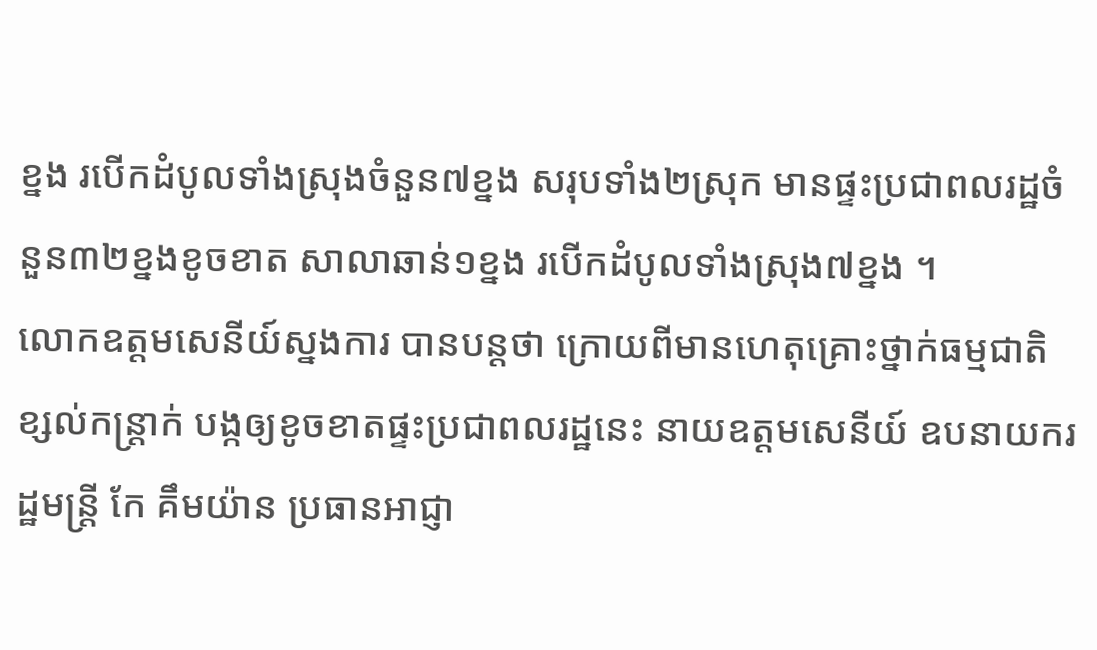ខ្នង របើកដំបូលទាំងស្រុងចំនួន៧ខ្នង សរុបទាំង២ស្រុក មានផ្ទះប្រជាពលរដ្ឋចំនួន៣២ខ្នងខូចខាត សាលាឆាន់១ខ្នង របើកដំបូលទាំងស្រុង៧ខ្នង ។
លោកឧត្តមសេនីយ៍ស្នងការ បានបន្តថា ក្រោយពីមានហេតុគ្រោះថ្នាក់ធម្មជាតិខ្សល់កន្ត្រាក់ បង្កឲ្យខូចខាតផ្ទះប្រជាពលរដ្ឋនេះ នាយឧត្តមសេនីយ៍ ឧបនាយករដ្ឋមន្ត្រី កែ គឹមយ៉ាន ប្រធានអាជ្ញា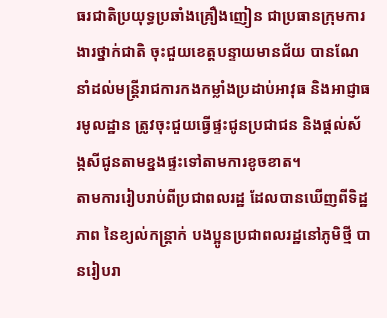ធរជាតិប្រយុទ្ធប្រឆាំងគ្រឿងញៀន ជាប្រធានក្រុមការងារថ្នាក់ជាតិ ចុះជួយខេត្តបន្ទាយមានជ័យ បានណែនាំដល់មន្ត្រីរាជការកងកម្លាំងប្រដាប់អាវុធ និងអាជ្ញាធរមូលដ្ឋាន ត្រូវចុះជួយធ្វើផ្ទះជូនប្រជាជន និងផ្តល់ស័ង្កសីជូនតាមខ្នងផ្ទះទៅតាមការខូចខាត។
តាមការរៀបរាប់ពីប្រជាពលរដ្ឋ ដែលបានឃើញពីទិដ្ឋភាព នៃខ្យល់កន្ត្រាក់ បងប្អូនប្រជាពលរដ្ឋនៅភូមិថ្មី បានរៀបរា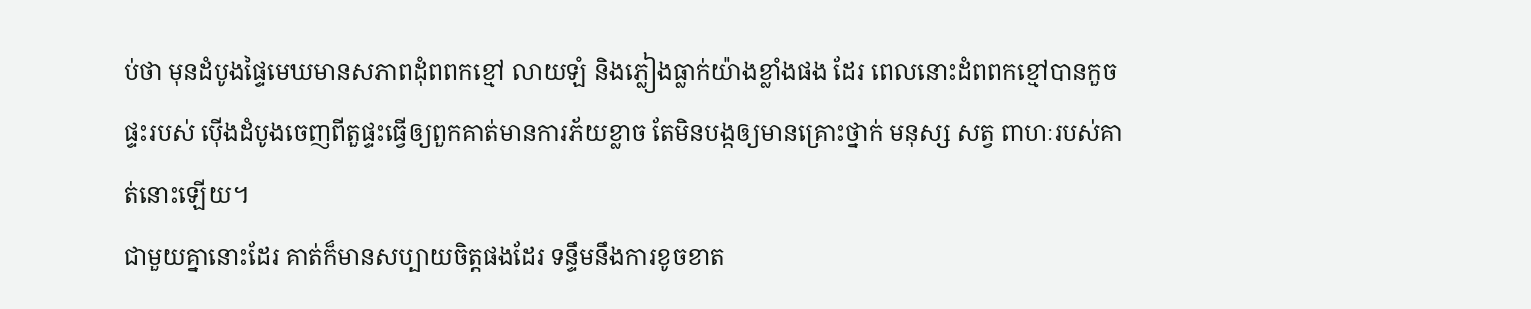ប់ថា មុនដំបូងផ្ទៃមេឃមានសភាពដុំពពកខ្មៅ លាយឡំ និងភ្លៀងធ្លាក់យ៉ាងខ្លាំងផង ដែរ ពេលនោះដំពពកខ្មៅបានកួចផ្ទះរបស់ ប៉ើងដំបូងចេញពីតួផ្ទះធ្វើឲ្យពួកគាត់មានការភ័យខ្លាច តែមិនបង្កឲ្យមានគ្រោះថ្នាក់ មនុស្ស សត្វ ពាហៈរបស់គាត់នោះឡើយ។
ជាមួយគ្នានោះដែរ គាត់ក៏មានសប្បាយចិត្តផងដែរ ទន្ទឹមនឹងការខូចខាត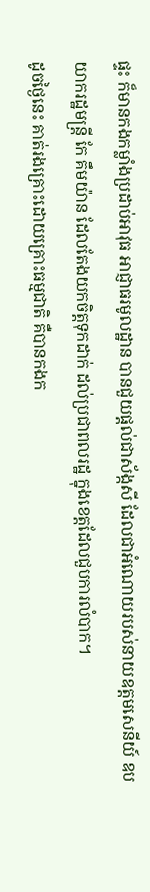ផ្ទះ ក៏មានកងកម្លាំងប្រដាប់អាវុធ អាជ្ញាធរមូលដ្ឋាន បានជួយផ្តល់ជាស័ង្កសី ដែលជាអំណោយរបស់នាយឧត្តមសេនីយ៍ ឧបយាករដ្ឋមន្ត្រី កែ គឹមយ៉ាន ដែលតែងយកចិត្តទុកដាក់ ដល់ប្រជាពលរដ្ឋ ក្នុងខេត្តដែលជួបការលំបាក។
ដូចថ្ងៃនេះ គាត់រងគ្រោះដោយគ្រោះធម្មជាតិ គឺបានកងក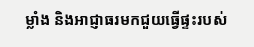ម្លាំង និងអាជ្ញាធរមកជួយធ្វើផ្ទះរបស់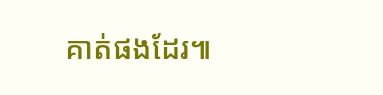គាត់ផងដែរ៕